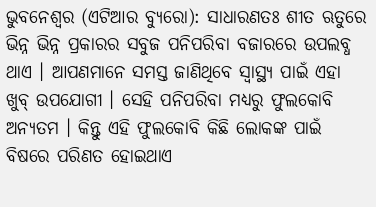ଭୁବନେଶ୍ୱର (ଏଟିଆର ବ୍ୟୁରୋ): ସାଧାରଣତଃ ଶୀତ ଋତୁରେ ଭିନ୍ନ ଭିନ୍ନ ପ୍ରକାରର ସବୁଜ ପନିପରିବା ବଜାରରେ ଉପଲବ୍ଧ ଥାଏ । ଆପଣମାନେ ସମସ୍ତ ଜାଣିଥିବେ ସ୍ୱାସ୍ଥ୍ୟ ପାଇଁ ଏହା ଖୁବ୍ ଉପଯୋଗୀ । ସେହି ପନିପରିବା ମଧ୍ୟରୁ ଫୁଲକୋବି ଅନ୍ୟତମ । କିନ୍ତୁ ଏହି ଫୁଲକୋବି କିଛି ଲୋକଙ୍କ ପାଇଁ ବିଷରେ ପରିଣତ ହୋଇଥାଏ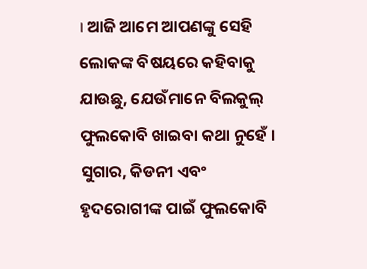। ଆଜି ଆମେ ଆପଣଙ୍କୁ ସେହି ଲୋକଙ୍କ ବିଷୟରେ କହିବାକୁ ଯାଉଛୁ, ଯେଉଁମାନେ ବିଲକୁଲ୍ ଫୁଲକୋବି ଖାଇବା କଥା ନୁହେଁ ।
ସୁଗାର, କିଡନୀ ଏବଂ ହୃଦରୋଗୀଙ୍କ ପାଇଁ ଫୁଲକୋବି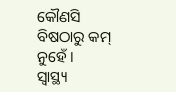କୌଣସି ବିଷଠାରୁ କମ୍ ନୁହେଁ ।
ସ୍ୱାସ୍ଥ୍ୟ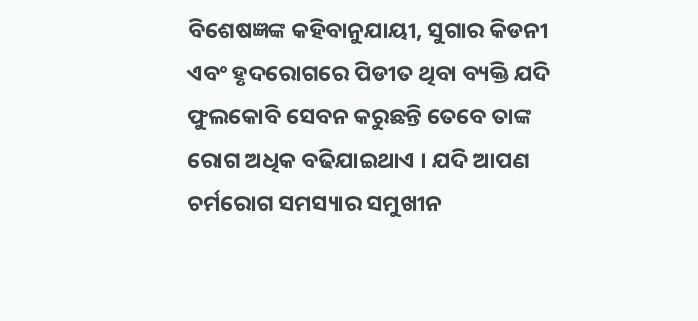ବିଶେଷଜ୍ଞଙ୍କ କହିବାନୁଯାୟୀ, ସୁଗାର କିଡନୀ ଏବଂ ହୃଦରୋଗରେ ପିଡୀତ ଥିବା ବ୍ୟକ୍ତି ଯଦି ଫୁଲକୋବି ସେବନ କରୁଛନ୍ତି ତେବେ ତାଙ୍କ ରୋଗ ଅଧିକ ବଢିଯାଇଥାଏ । ଯଦି ଆପଣ ଚର୍ମରୋଗ ସମସ୍ୟାର ସମୁଖୀନ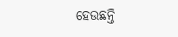ହେଉଛନ୍ତି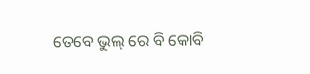ତେବେ ଭୁଲ୍ ରେ ବି କୋବି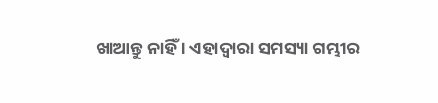ଖାଆନ୍ତୁ ନାହିଁ । ଏହାଦ୍ୱାରା ସମସ୍ୟା ଗମ୍ଭୀର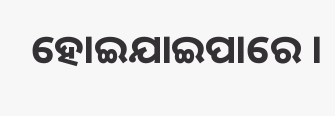ହୋଇଯାଇପାରେ ।